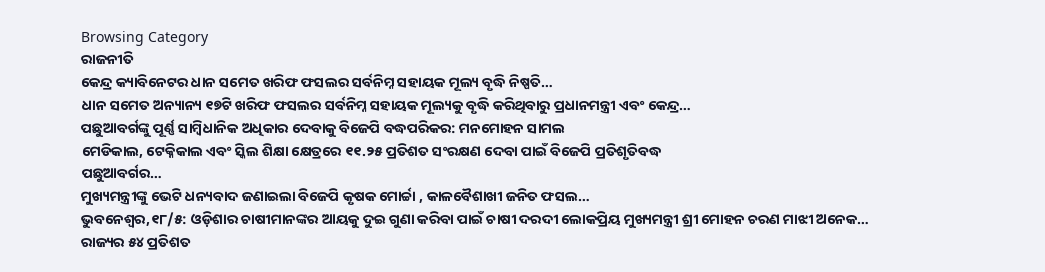Browsing Category
ରାଜନୀତି
କେନ୍ଦ୍ର କ୍ୟାବିନେଟର ଧାନ ସମେତ ଖରିଫ ଫସଲର ସର୍ବନିମ୍ନ ସହାୟକ ମୂଲ୍ୟ ବୃଦ୍ଧି ନିଷ୍ପତି…
ଧାନ ସମେତ ଅନ୍ୟାନ୍ୟ ୧୭ଟି ଖରିଫ ଫସଲର ସର୍ବନିମ୍ନ ସହାୟକ ମୂଲ୍ୟକୁ ବୃଦ୍ଧି କରିଥିବାରୁ ପ୍ରଧାନମନ୍ତ୍ରୀ ଏବଂ କେନ୍ଦ୍ର…
ପଛୁଆବର୍ଗଙ୍କୁ ପୂର୍ଣ୍ଣ ସାମ୍ବିଧାନିକ ଅଧିକାର ଦେବାକୁ ବିଜେପି ବଦ୍ଧପରିକର: ମନମୋହନ ସାମଲ
ମେଡିକାଲ, ଟେକ୍ନିକାଲ ଏବଂ ସ୍କିଲ ଶିକ୍ଷା କ୍ଷେତ୍ରରେ ୧୧.୨୫ ପ୍ରତିଶତ ସଂରକ୍ଷଣ ଦେବା ପାଇଁ ବିଜେପି ପ୍ରତିଶୃତିବଦ୍ଧ
ପଛୁଆବର୍ଗର…
ମୁଖ୍ୟମନ୍ତ୍ରୀଙ୍କୁ ଭେଟି ଧନ୍ୟବାଦ ଜଣାଇଲା ବିଜେପି କୃଷକ ମୋର୍ଚ୍ଚା , କାଳବୈଶାଖୀ ଜନିତ ଫସଲ…
ଭୁବନେଶ୍ୱର,୧୮/୫: ଓଡ଼ିଶାର ଚାଷୀମାନଙ୍କର ଆୟକୁ ଦୁଇ ଗୁଣା କରିବା ପାଇଁ ଚାଷୀ ଦରଦୀ ଲୋକପ୍ରିୟ ମୁଖ୍ୟମନ୍ତ୍ରୀ ଶ୍ରୀ ମୋହନ ଚରଣ ମାଝୀ ଅନେକ…
ରାଜ୍ୟର ୫୪ ପ୍ରତିଶତ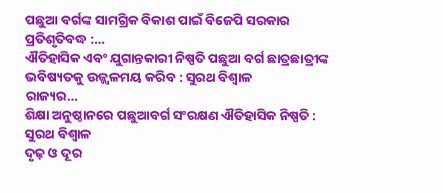ପଛୁଆ ବର୍ଗଙ୍କ ସାମଗ୍ରିକ ବିକାଶ ପାଇଁ ବିଜେପି ସରକାର ପ୍ରତିଶୃତିବଦ୍ଧ :…
ଐତିହାସିକ ଏବଂ ଯୁଗାନ୍ତକାରୀ ନିଷ୍ପତି ପଛୁଆ ବର୍ଗ ଛାତ୍ରଛାତ୍ରୀଙ୍କ ଭବିଷ୍ୟତକୁ ଉଜ୍ଜ୍ୱଳମୟ କରିବ : ସୁରଥ ବିଶ୍ୱାଳ
ରାଜ୍ୟର…
ଶିକ୍ଷା ଅନୁଷ୍ଠାନରେ ପଛୁଆବର୍ଗ ସଂରକ୍ଷଣ ଐତିହାସିକ ନିଷ୍ପତି : ସୁରଥ ବିଶ୍ୱାଳ
ଦୃଢ଼ ଓ ଦୂର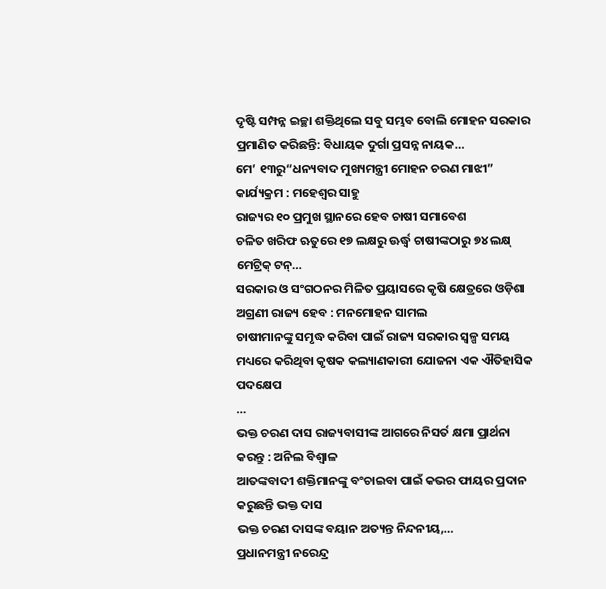ଦୃଷ୍ଟି ସମ୍ପନ୍ନ ଇଚ୍ଛା ଶକ୍ତିଥିଲେ ସବୁ ସମ୍ଭବ ବୋଲି ମୋହନ ସରକାର ପ୍ରମାଣିତ କରିଛନ୍ତି: ବିଧାୟକ ଦୁର୍ଗା ପ୍ରସନ୍ନ ନାୟକ…
ମେ’ ୧୩ରୁ“ଧନ୍ୟବାଦ ମୁଖ୍ୟମନ୍ତ୍ରୀ ମୋହନ ଚରଣ ମାଝୀ” କାର୍ଯ୍ୟକ୍ରମ : ମହେଶ୍ୱର ସାହୁ
ରାଜ୍ୟର ୧୦ ପ୍ରମୁଖ ସ୍ଥାନରେ ହେବ ଚାଷୀ ସମାବେଶ
ଚଳିତ ଖରିଫ ଋତୁରେ ୧୭ ଲକ୍ଷରୁ ଊର୍ଦ୍ଧ୍ୱ ଚାଷୀଙ୍କଠାରୁ ୭୪ ଲକ୍ଷ୍ ମେଟ୍ରିକ୍ ଟନ୍…
ସରକାର ଓ ସଂଗଠନର ମିଳିତ ପ୍ରୟାସରେ କୃଷି କ୍ଷେତ୍ରରେ ଓଡ଼ିଶା ଅଗ୍ରଣୀ ରାଜ୍ୟ ହେବ : ମନମୋହନ ସାମଲ
ଚାଷୀମାନଙ୍କୁ ସମୃଦ୍ଧ କରିବା ପାଇଁ ରାଜ୍ୟ ସରକାର ସ୍ୱଳ୍ପ ସମୟ ମଧ୍ୟରେ କରିଥିବା କୃଷକ କଲ୍ୟାଣକାରୀ ଯୋଜନା ଏକ ଐତିହାସିକ ପଦକ୍ଷେପ
…
ଭକ୍ତ ଚରଣ ଦାସ ରାଜ୍ୟବାସୀଙ୍କ ଆଗରେ ନିସର୍ତ କ୍ଷମା ପ୍ରାର୍ଥନା କରନ୍ତୁ : ଅନିଲ ବିଶ୍ୱାଳ
ଆତଙ୍କବାଦୀ ଶକ୍ତିମାନଙ୍କୁ ବଂଚାଇବା ପାଇଁ କଭର ଫାୟର ପ୍ରଦାନ କରୁଛନ୍ତି ଭକ୍ତ ଦାସ
ଭକ୍ତ ଚରଣ ଦାସଙ୍କ ବୟାନ ଅତ୍ୟନ୍ତ ନିନ୍ଦନୀୟ,…
ପ୍ରଧାନମନ୍ତ୍ରୀ ନରେନ୍ଦ୍ର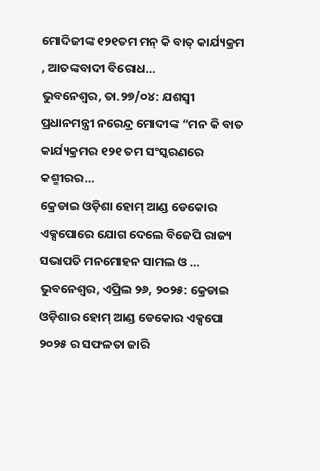ମୋଦିଜୀଙ୍କ ୧୨୧ତମ ମନ୍ କି ବାତ୍ କାର୍ଯ୍ୟକ୍ରମ , ଆତଙ୍କବାଦୀ ବିରୋଧ…
ଭୁବନେଶ୍ୱର, ତା.୨୭/୦୪: ଯଶସ୍ୱୀ ପ୍ରଧାନମନ୍ତ୍ରୀ ନରେନ୍ଦ୍ର ମୋଦୀଙ୍କ “ମନ କି ବାତ କାର୍ଯ୍ୟକ୍ରମର ୧୨୧ ତମ ସଂସ୍କରଣରେ କଶ୍ମୀରର…
କ୍ରେଡାଇ ଓଡ଼ିଶା ହୋମ୍ ଆଣ୍ଡ ଡେକୋର ଏକ୍ସପୋରେ ଯୋଗ ଦେଲେ ବିଜେପି ରାଜ୍ୟ ସଭାପତି ମନମୋହନ ସାମଲ ଓ …
ଭୁବନେଶ୍ୱର, ଏପ୍ରିଲ ୨୬, ୨୦୨୫: କ୍ରେଡାଇ ଓଡ଼ିଶାର ହୋମ୍ ଆଣ୍ଡ ଡେକୋର ଏକ୍ସପୋ ୨୦୨୫ ର ସଫଳତା ଜାରି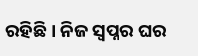ରହିଛି । ନିଜ ସ୍ୱପ୍ନର ଘର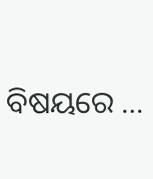ବିଷୟରେ …